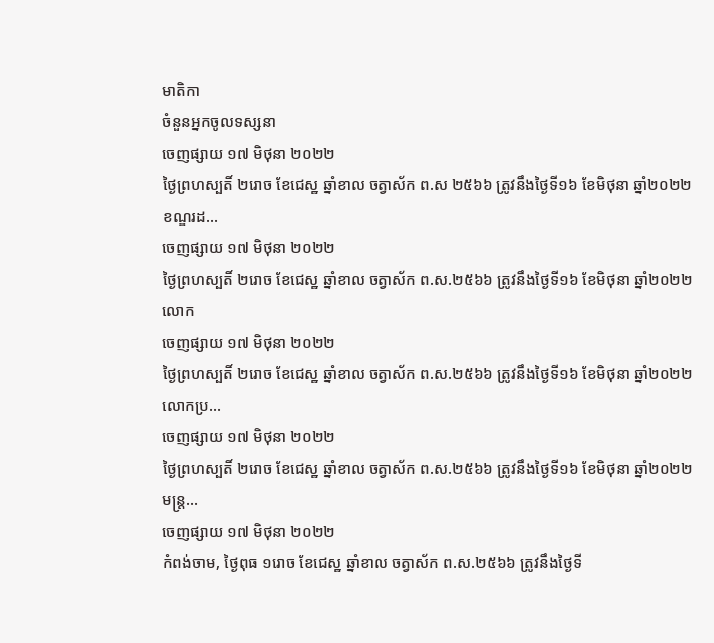មាតិកា
ចំនួនអ្នកចូលទស្សនា
ចេញផ្សាយ ១៧ មិថុនា ២០២២
ថ្ងៃព្រហស្បតិ៍ ២រោច ខែជេស្ឋ ឆ្នាំខាល ចត្វាស័ក ព.ស ២៥៦៦ ត្រូវនឹងថ្ងៃទី១៦ ខែមិថុនា ឆ្នាំ២០២២
ខណ្ឌរដ...
ចេញផ្សាយ ១៧ មិថុនា ២០២២
ថ្ងៃព្រហស្បតិ៍ ២រោច ខែជេស្ឋ ឆ្នាំខាល ចត្វាស័ក ព.ស.២៥៦៦ ត្រូវនឹងថ្ងៃទី១៦ ខែមិថុនា ឆ្នាំ២០២២
លោក
ចេញផ្សាយ ១៧ មិថុនា ២០២២
ថ្ងៃព្រហស្បតិ៍ ២រោច ខែជេស្ឋ ឆ្នាំខាល ចត្វាស័ក ព.ស.២៥៦៦ ត្រូវនឹងថ្ងៃទី១៦ ខែមិថុនា ឆ្នាំ២០២២
លោកប្រ...
ចេញផ្សាយ ១៧ មិថុនា ២០២២
ថ្ងៃព្រហស្បតិ៍ ២រោច ខែជេស្ឋ ឆ្នាំខាល ចត្វាស័ក ព.ស.២៥៦៦ ត្រូវនឹងថ្ងៃទី១៦ ខែមិថុនា ឆ្នាំ២០២២
មន្ត្រ...
ចេញផ្សាយ ១៧ មិថុនា ២០២២
កំពង់ចាម, ថ្ងៃពុធ ១រោច ខែជេស្ឋ ឆ្នាំខាល ចត្វាស័ក ព.ស.២៥៦៦ ត្រូវនឹងថ្ងៃទី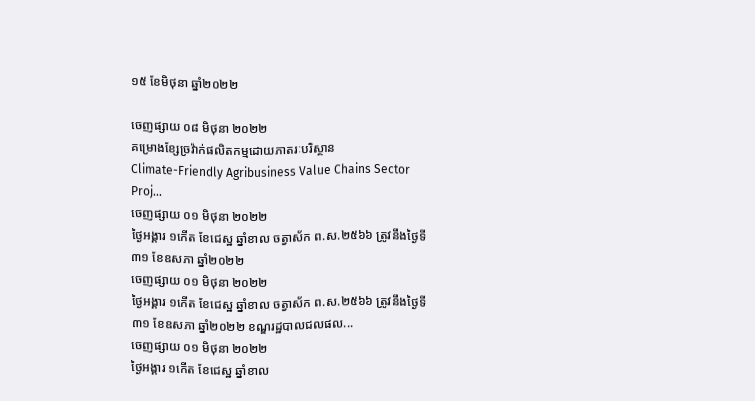១៥ ខែមិថុនា ឆ្នាំ២០២២

ចេញផ្សាយ ០៨ មិថុនា ២០២២
គម្រោងខ្សែច្រវ៉ាក់ផលិតកម្មដោយភាតរៈបរិស្ថាន
Climate-Friendly Agribusiness Value Chains Sector Proj...
ចេញផ្សាយ ០១ មិថុនា ២០២២
ថ្ងៃអង្គារ ១កើត ខែជេស្ឋ ឆ្នាំខាល ចត្វាស័ក ព.ស.២៥៦៦ ត្រូវនឹងថ្ងៃទី៣១ ខែឧសភា ឆ្នាំ២០២២
ចេញផ្សាយ ០១ មិថុនា ២០២២
ថ្ងៃអង្គារ ១កើត ខែជេស្ឋ ឆ្នាំខាល ចត្វាស័ក ព.ស.២៥៦៦ ត្រូវនឹងថ្ងៃទី៣១ ខែឧសភា ឆ្នាំ២០២២ ខណ្ឌរដ្ឋបាលជលផល...
ចេញផ្សាយ ០១ មិថុនា ២០២២
ថ្ងៃអង្គារ ១កើត ខែជេស្ឋ ឆ្នាំខាល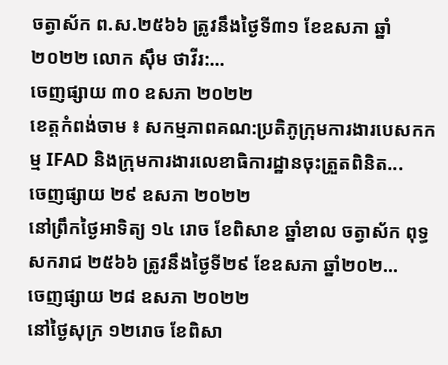ចត្វាស័ក ព.ស.២៥៦៦ ត្រូវនឹងថ្ងៃទី៣១ ខែឧសភា ឆ្នាំ២០២២ លោក ស៊ឹម ថាវីរ:...
ចេញផ្សាយ ៣០ ឧសភា ២០២២
ខេត្តកំពង់ចាម ៖ សកម្មភាពគណ:ប្រតិភូក្រុមការងារបេសកកម្ម IFAD និងក្រុមការងារលេខាធិការដ្ឋានចុះត្រួតពិនិត...
ចេញផ្សាយ ២៩ ឧសភា ២០២២
នៅព្រឹកថ្ងៃអាទិត្យ ១៤ រោច ខែពិសាខ ឆ្នាំខាល ចត្វាស័ក ពុទ្ធសករាជ ២៥៦៦ ត្រូវនឹងថ្ងៃទី២៩ ខែឧសភា ឆ្នាំ២០២...
ចេញផ្សាយ ២៨ ឧសភា ២០២២
នៅថ្ងៃសុក្រ ១២រោច ខែពិសា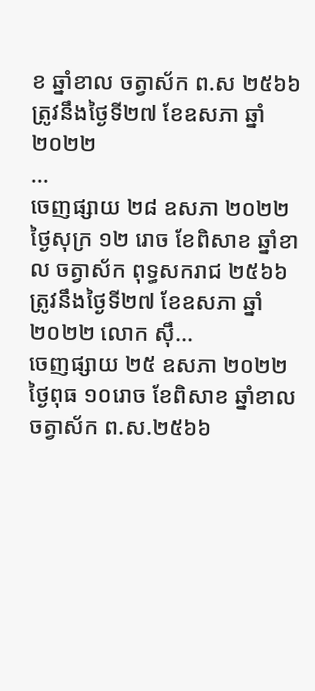ខ ឆ្នាំខាល ចត្វាស័ក ព.ស ២៥៦៦ ត្រូវនឹងថ្ងៃទី២៧ ខែឧសភា ឆ្នាំ២០២២
...
ចេញផ្សាយ ២៨ ឧសភា ២០២២
ថ្ងៃសុក្រ ១២ រោច ខែពិសាខ ឆ្នាំខាល ចត្វាស័ក ពុទ្ធសករាជ ២៥៦៦ ត្រូវនឹងថ្ងៃទី២៧ ខែឧសភា ឆ្នាំ២០២២ លោក ស៊ឹ...
ចេញផ្សាយ ២៥ ឧសភា ២០២២
ថ្ងៃពុធ ១០រោច ខែពិសាខ ឆ្នាំខាល ចត្វាស័ក ព.ស.២៥៦៦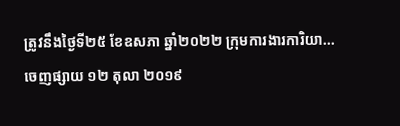ត្រូវនឹងថ្ងៃទី២៥ ខែឧសភា ឆ្នាំ២០២២ ក្រុមការងារការិយា...
ចេញផ្សាយ ១២ តុលា ២០១៩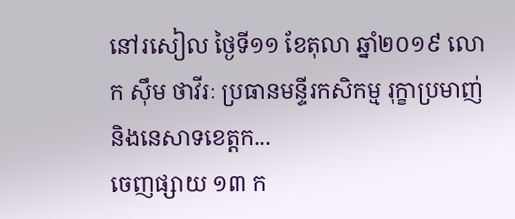នៅរសៀល ថ្ងៃទី១១ ខែតុលា ឆ្នាំ២០១៩ លោក ស៊ឹម ថាវីរៈ ប្រធានមន្ទីរកសិកម្ម រុក្ខាប្រមាញ់ និងនេសាទខេត្តក...
ចេញផ្សាយ ១៣ ក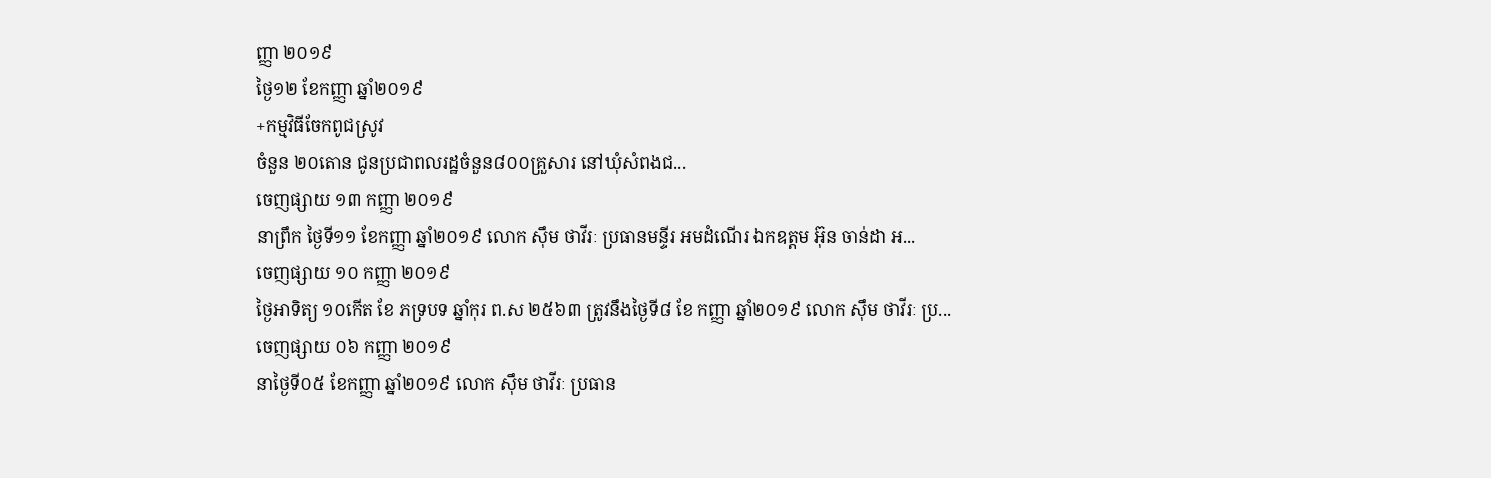ញ្ញា ២០១៩
ថ្ងៃ១២ ខែកញ្ញា ឆ្នាំ២០១៩
+កម្មវិធីចែកពូជស្រូវ
ចំនួន ២០តោន ជូនប្រជាពលរដ្ឋចំនួន៨០០គ្រួសារ នៅឃុំសំពងជ...
ចេញផ្សាយ ១៣ កញ្ញា ២០១៩
នាព្រឹក ថ្ងៃទី១១ ខែកញ្ញា ឆ្នាំ២០១៩ លោក ស៊ឹម ថាវីរៈ ប្រធានមន្ទីរ អមដំណើរ ឯកឧត្ដម អ៊ុន ចាន់ដា អ...
ចេញផ្សាយ ១០ កញ្ញា ២០១៩
ថ្ងៃអាទិត្យ ១០កើត ខែ ភទ្របទ ឆ្នាំកុរ ព.ស ២៥៦៣ ត្រូវនឹងថ្ងៃទី៨ ខែ កញ្ញា ឆ្នាំ២០១៩ លោក ស៊ឹម ថាវីរៈ ប្រ...
ចេញផ្សាយ ០៦ កញ្ញា ២០១៩
នាថ្ងៃទី០៥ ខែកញ្ញា ឆ្នាំ២០១៩ លោក ស៊ឹម ថាវីរៈ ប្រធាន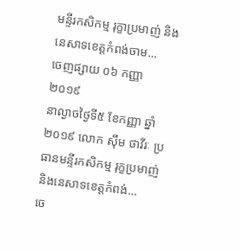មន្ទីរកសិកម្ម រុក្ខាប្រមាញ់ និងនេសាទខេត្តកំពង់ចាម...
ចេញផ្សាយ ០៦ កញ្ញា ២០១៩
នាល្ងាចថ្ងៃទី៥ ខែកញ្ញា ឆ្នាំ២០១៩ លោក ស៊ឹម ថាវីរៈ ប្រធានមន្ទីរកសិកម្ម រុក្ខប្រមាញ់ និងនេសាទខេត្តកំពង់...
ចេ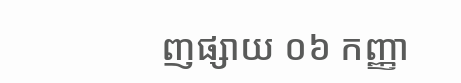ញផ្សាយ ០៦ កញ្ញា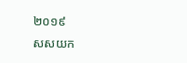២០១៩
សសយក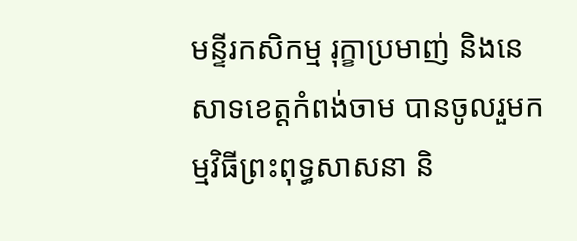មន្ទីរកសិកម្ម រុក្ខាប្រមាញ់ និងនេសាទខេត្តកំពង់ចាម បានចូលរួមកម្មវិធីព្រះពុទ្ធសាសនា និ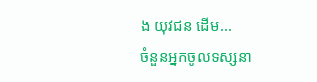ង យុវជន ដើម...
ចំនួនអ្នកចូលទស្សនា